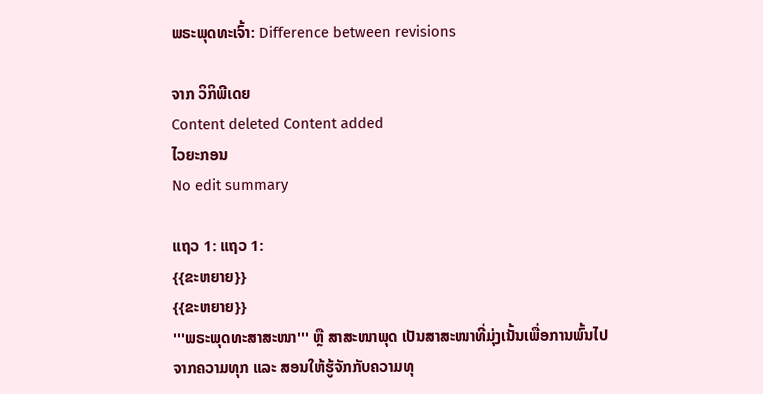ພຣະພຸດທະເຈົ້າ: Difference between revisions

ຈາກ ວິກິພີເດຍ
Content deleted Content added
ໄວຍະກອນ
No edit summary

ແຖວ 1: ແຖວ 1:
{{ຂະຫຍາຍ}}
{{ຂະຫຍາຍ}}
'''ພຣະພຸດທະສາສະໜາ''' ຫຼື ສາສະໜາພຸດ ເປັນສາສະໜາທີ່ມຸ່ງເນັ້ນເພື່ອການພົ້ນໄປຈາກຄວາມທຸກ ແລະ ສອນໃຫ້ຮູ້ຈັກກັບຄວາມທຸ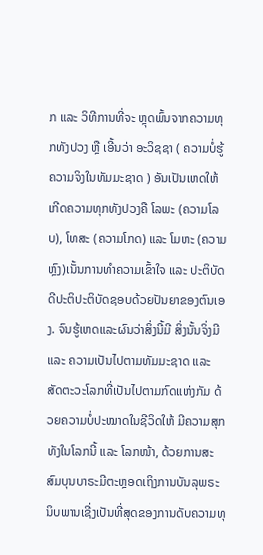ກ ແລະ ວິທີການທີ່ຈະ ຫຼຸດພົ້ນຈາກຄວາມທຸກທັງປວງ ຫຼື ເອີ້ນວ່າ ອະວິຊຊາ ( ຄວາມບໍ່ຮູ້ຄວາມຈິງໃນທັມມະຊາດ ) ອັນເປັນເຫດໃຫ້ເກີດຄວາມທຸກທັງປວງຄື ໂລພະ (ຄວາມໂລບ), ໂທສະ (ຄວາມໂກດ) ແລະ ໂມຫະ (ຄວາມຫຼົງ)ເນັ້ນການທຳຄວາມເຂົ້າໃຈ ແລະ ປະຕິບັດດີປະຕິປະຕິບັດຊອບດ້ວຍປັນຍາຂອງຕົນເອງ. ຈົນຮູ້ເຫດແລະຜົນວ່າສິ່ງນີ້ມີ ສິ່ງນັ້ນຈິ່ງມີ ແລະ ຄວາມເປັນໄປຕາມທັມມະຊາດ ແລະ ສັດຕະວະໂລກທີ່ເປັນໄປຕາມກົດແຫ່ງກັມ ດ້ວຍຄວາມບໍ່ປະໝາດໃນຊີວິດໃຫ້ ມີຄວາມສຸກທັງໃນໂລກນີ້ ແລະ ໂລກໜ້າ, ດ້ວຍການສະສົມບຸນບາຣະມີຕະຫຼອດເຖິງການບັນລຸພຣະນິບພານເຊີ່ງເປັນທີ່ສຸດຂອງການດັບຄວາມທຸ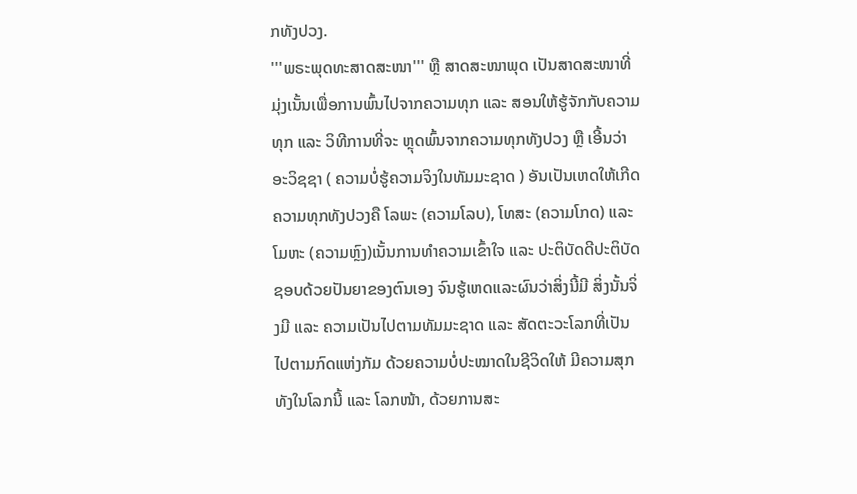ກທັງປວງ.
'''ພຣະພຸດທະສາດສະໜາ''' ຫຼື ສາດສະໜາພຸດ ເປັນສາດສະໜາທີ່ມຸ່ງເນັ້ນເພື່ອການພົ້ນໄປຈາກຄວາມທຸກ ແລະ ສອນໃຫ້ຮູ້ຈັກກັບຄວາມທຸກ ແລະ ວິທີການທີ່ຈະ ຫຼຸດພົ້ນຈາກຄວາມທຸກທັງປວງ ຫຼື ເອີ້ນວ່າ ອະວິຊຊາ ( ຄວາມບໍ່ຮູ້ຄວາມຈິງໃນທັມມະຊາດ ) ອັນເປັນເຫດໃຫ້ເກີດຄວາມທຸກທັງປວງຄື ໂລພະ (ຄວາມໂລບ), ໂທສະ (ຄວາມໂກດ) ແລະ ໂມຫະ (ຄວາມຫຼົງ)ເນັ້ນການທຳຄວາມເຂົ້າໃຈ ແລະ ປະຕິບັດດີປະຕິບັດຊອບດ້ວຍປັນຍາຂອງຕົນເອງ ຈົນຮູ້ເຫດແລະຜົນວ່າສິ່ງນີ້ມີ ສິ່ງນັ້ນຈິ່ງມີ ແລະ ຄວາມເປັນໄປຕາມທັມມະຊາດ ແລະ ສັດຕະວະໂລກທີ່ເປັນໄປຕາມກົດແຫ່ງກັມ ດ້ວຍຄວາມບໍ່ປະໝາດໃນຊີວິດໃຫ້ ມີຄວາມສຸກທັງໃນໂລກນີ້ ແລະ ໂລກໜ້າ, ດ້ວຍການສະ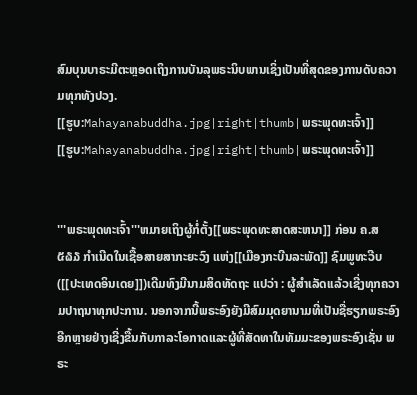ສົມບຸນບາຣະມີຕະຫຼອດເຖິງການບັນລຸພຣະນິບພານເຊິ່ງເປັນທີ່ສຸດຂອງການດັບຄວາມທຸກທັງປວງ.
[[ຮູບ:Mahayanabuddha.jpg|right|thumb|ພຣະພຸດທະເຈົ້າ]]
[[ຮູບ:Mahayanabuddha.jpg|right|thumb|ພຣະພຸດທະເຈົ້າ]]


'''ພຣະພຸດທະເຈົ້າ'''ຫມາຍເຖິງຜູ້ກໍ່ຕັ້ງ[[ພຣະພຸດທະສາດສະຫນາ]] ກ່ອນ ຄ.ສ ໕໖໓ ກຳເນີດໃນເຊື້ອສາຍສາກະຍະວົງ ແຫ່ງ[[ເມືອງກະບີນລະພັດ]] ຊົມພູທະວີບ([[ປະເທດອິນເດຍ]])ເດີມທົງມີນາມສິດທັດຖະ ແປວ່າ : ຜູ້ສຳເລັດເເລ້ວເຊີ່ງທຸກຄວາມປາຖນາທຸກປະການ. ນອກຈາກນີ້ພຣະອົງຍັງມີສົມມຸດຍານາມທີ່ເປັນຊື່ຮຽກພຣະອົງອີກຫຼາຍຢ່າງເຊີ່ງຂື້ນກັບກາລະໂອກາດແລະຜູ້ທີ່ສັດທາໃນທັມມະຂອງພຣະອົງເຊັ່ນ ພຣະ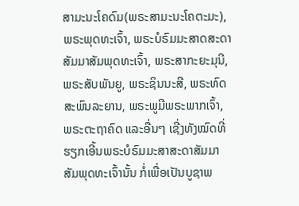ສາມະນະໂຄດົມ(ພຣະສາມະນະໂຄຕະມະ),ພຣະພຸດທະເຈົ້າ, ພຣະບໍຣົມມະສາດສະດາສັມມາສັມພຸດທະເຈົ້າ, ພຣະສາກະຍະມຸນີ, ພຣະສັບພັນຍູ, ພຣະຊິນນະສີ, ພຣະທົດສະພົນລະຍານ, ພຣະພູມີພຣະພາກເຈົ້າ, ພຣະຕະຖາຄົດ ແລະອື່ນໆ ເຊີ່ງທັງໝົດທີ່ຮຽກເອີ້ນພຣະບໍຣົມມະສາສະດາສັມມາສັມພຸດທະເຈົ້ານັ້ນ ກໍ່ເພື່ອເປັນບູຊາພ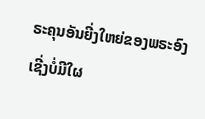ຣະຄຸນອັນຍີ່ງໃຫຍ່ຂອງພຣະອົງເຊີ່ງບໍ່ມີໃຜ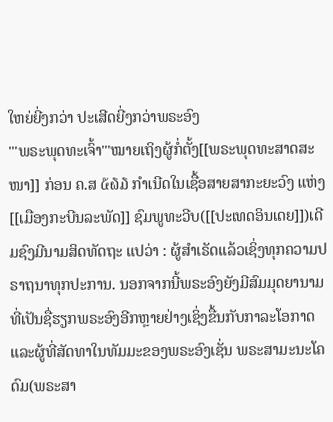ໃຫຍ່ຍີ່ງກວ່າ ປະເສີດຍີ່ງກວ່າພຣະອົງ
'''ພຣະພຸດທະເຈົ້າ'''ໝາຍເຖິງຜູ້ກໍ່ຕັ້ງ[[ພຣະພຸດທະສາດສະໜາ]] ກ່ອນ ຄ.ສ ໕໖໓ ກຳເນີດໃນເຊື້ອສາຍສາກະຍະວົງ ແຫ່ງ[[ເມືອງກະບີນລະພັດ]] ຊົມພູທະວີບ([[ປະເທດອິນເດຍ]])ເດີມຊົງມີນາມສິດທັດຖະ ແປວ່າ : ຜູ້ສຳເຣັດເເລ້ວເຊິ່ງທຸກຄວາມປຣາຖນາທຸກປະການ. ນອກຈາກນີ້ພຣະອົງຍັງມີສົມມຸດຍານາມທີ່ເປັນຊື່ຮຽກພຣະອົງອີກຫຼາຍຢ່າງເຊິ່ງຂື້ນກັບກາລະໂອກາດແລະຜູ້ທີ່ສັດທາໃນທັມມະຂອງພຣະອົງເຊັ່ນ ພຣະສາມະນະໂຄດົມ(ພຣະສາ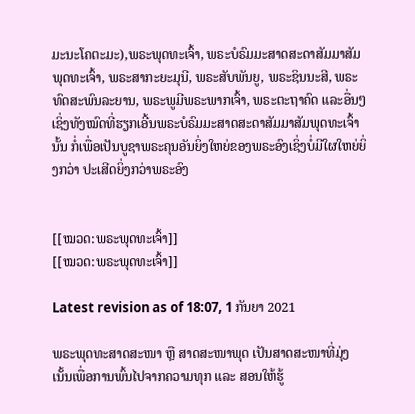ມະນະໂຄຕະມະ),ພຣະພຸດທະເຈົ້າ, ພຣະບໍຣົມມະສາດສະດາສັມມາສັມພຸດທະເຈົ້າ, ພຣະສາກະຍະມຸນີ, ພຣະສັບພັນຍູ, ພຣະຊິນນະສີ, ພຣະທົດສະພົນລະຍານ, ພຣະພູມີພຣະພາກເຈົ້າ, ພຣະຕະຖາຄົດ ແລະອື່ນໆ ເຊິ່ງທັງໝົດທີ່ຮຽກເອີ້ນພຣະບໍຣົມມະສາດສະດາສັມມາສັມພຸດທະເຈົ້ານັ້ນ ກໍ່ເພື່ອເປັນບູຊາພຣະຄຸນອັນຍິ່ງໃຫຍ່ຂອງພຣະອົງເຊິ່ງບໍ່ມີໃຜໃຫຍ່ຍິ່ງກວ່າ ປະເສີດຍິ່ງກວ່າພຣະອົງ


[[ໝວດ:ພຣະພຸດທະເຈົ້າ]]
[[ໝວດ:ພຣະພຸດທະເຈົ້າ]]

Latest revision as of 18:07, 1 ກັນຍາ 2021

ພຣະພຸດທະສາດສະໜາ ຫຼື ສາດສະໜາພຸດ ເປັນສາດສະໜາທີ່ມຸ່ງເນັ້ນເພື່ອການພົ້ນໄປຈາກຄວາມທຸກ ແລະ ສອນໃຫ້ຮູ້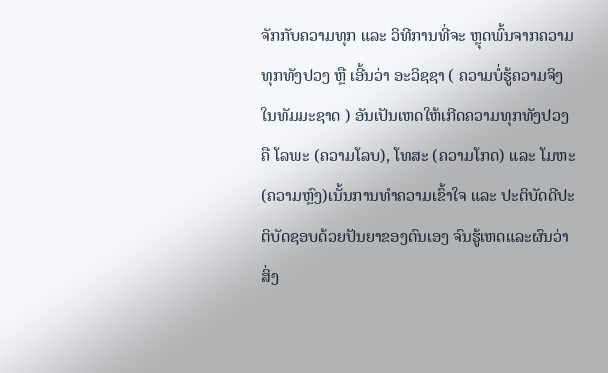ຈັກກັບຄວາມທຸກ ແລະ ວິທີການທີ່ຈະ ຫຼຸດພົ້ນຈາກຄວາມທຸກທັງປວງ ຫຼື ເອີ້ນວ່າ ອະວິຊຊາ ( ຄວາມບໍ່ຮູ້ຄວາມຈິງໃນທັມມະຊາດ ) ອັນເປັນເຫດໃຫ້ເກີດຄວາມທຸກທັງປວງຄື ໂລພະ (ຄວາມໂລບ), ໂທສະ (ຄວາມໂກດ) ແລະ ໂມຫະ (ຄວາມຫຼົງ)ເນັ້ນການທຳຄວາມເຂົ້າໃຈ ແລະ ປະຕິບັດດີປະຕິບັດຊອບດ້ວຍປັນຍາຂອງຕົນເອງ ຈົນຮູ້ເຫດແລະຜົນວ່າສິ່ງ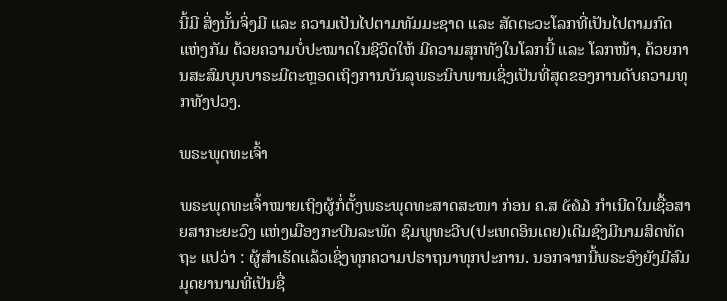ນີ້ມີ ສິ່ງນັ້ນຈິ່ງມີ ແລະ ຄວາມເປັນໄປຕາມທັມມະຊາດ ແລະ ສັດຕະວະໂລກທີ່ເປັນໄປຕາມກົດແຫ່ງກັມ ດ້ວຍຄວາມບໍ່ປະໝາດໃນຊີວິດໃຫ້ ມີຄວາມສຸກທັງໃນໂລກນີ້ ແລະ ໂລກໜ້າ, ດ້ວຍການສະສົມບຸນບາຣະມີຕະຫຼອດເຖິງການບັນລຸພຣະນິບພານເຊິ່ງເປັນທີ່ສຸດຂອງການດັບຄວາມທຸກທັງປວງ.

ພຣະພຸດທະເຈົ້າ

ພຣະພຸດທະເຈົ້າໝາຍເຖິງຜູ້ກໍ່ຕັ້ງພຣະພຸດທະສາດສະໜາ ກ່ອນ ຄ.ສ ໕໖໓ ກຳເນີດໃນເຊື້ອສາຍສາກະຍະວົງ ແຫ່ງເມືອງກະບີນລະພັດ ຊົມພູທະວີບ(ປະເທດອິນເດຍ)ເດີມຊົງມີນາມສິດທັດຖະ ແປວ່າ : ຜູ້ສຳເຣັດເເລ້ວເຊິ່ງທຸກຄວາມປຣາຖນາທຸກປະການ. ນອກຈາກນີ້ພຣະອົງຍັງມີສົມມຸດຍານາມທີ່ເປັນຊື່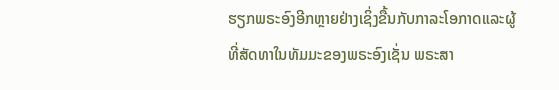ຮຽກພຣະອົງອີກຫຼາຍຢ່າງເຊິ່ງຂື້ນກັບກາລະໂອກາດແລະຜູ້ທີ່ສັດທາໃນທັມມະຂອງພຣະອົງເຊັ່ນ ພຣະສາ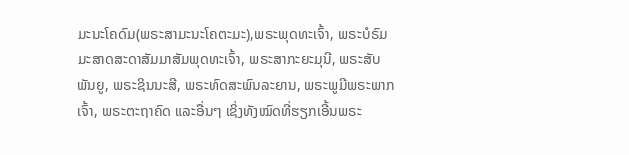ມະນະໂຄດົມ(ພຣະສາມະນະໂຄຕະມະ),ພຣະພຸດທະເຈົ້າ, ພຣະບໍຣົມມະສາດສະດາສັມມາສັມພຸດທະເຈົ້າ, ພຣະສາກະຍະມຸນີ, ພຣະສັບພັນຍູ, ພຣະຊິນນະສີ, ພຣະທົດສະພົນລະຍານ, ພຣະພູມີພຣະພາກເຈົ້າ, ພຣະຕະຖາຄົດ ແລະອື່ນໆ ເຊິ່ງທັງໝົດທີ່ຮຽກເອີ້ນພຣະ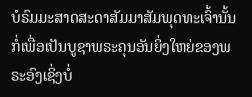ບໍຣົມມະສາດສະດາສັມມາສັມພຸດທະເຈົ້ານັ້ນ ກໍ່ເພື່ອເປັນບູຊາພຣະຄຸນອັນຍິ່ງໃຫຍ່ຂອງພຣະອົງເຊິ່ງບໍ່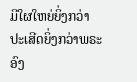ມີໃຜໃຫຍ່ຍິ່ງກວ່າ ປະເສີດຍິ່ງກວ່າພຣະອົງ